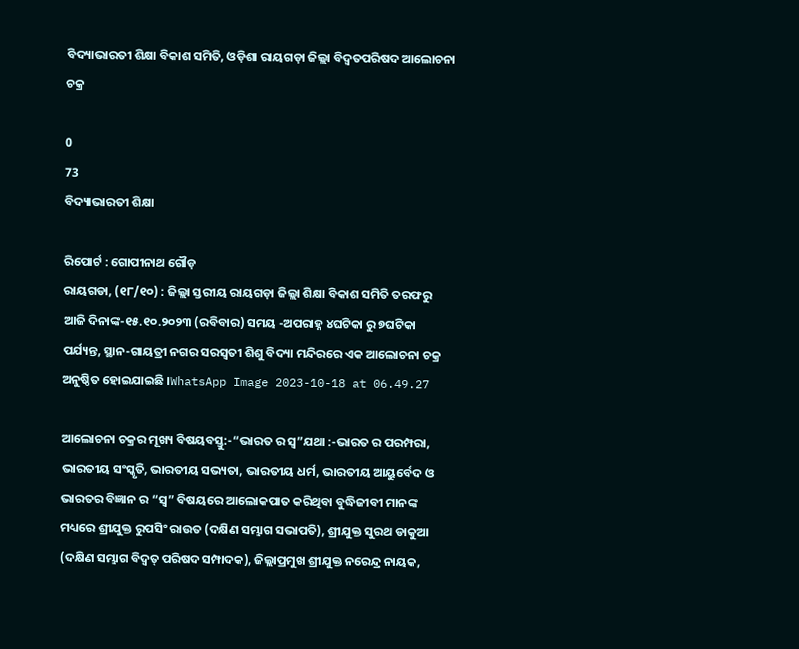ବିଦ୍ୟାଭାରତୀ ଶିକ୍ଷା ବିକାଶ ସମିତି, ଓଡ଼ିଶା ରାୟଗଡ଼ା ଜିଲ୍ଲା ବିଦ୍ବତପରିଷଦ ଆଲୋଚନା ଚକ୍ର

0
73
ବିଦ୍ୟାଭାରତୀ ଶିକ୍ଷା

ରିପୋର୍ଟ : ଗୋପୀନାଥ ଗୌଡ଼
ରାୟଗଡା, (୧୮/୧୦) : ଜିଲ୍ଲା ସ୍ତରୀୟ ରାୟଗଡ଼ା ଜିଲ୍ଲା ଶିକ୍ଷା ବିକାଶ ସମିତି ତରଫରୁ ଆଜି ଦିନାଙ୍କ-୧୫.୧୦.୨୦୨୩ (ରବିବାର) ସମୟ -ଅପରାହ୍ନ ୪ଘଟିକା ରୁ ୭ଘଟିକା ପର୍ଯ୍ୟନ୍ତ, ସ୍ଥାନ-ଗାୟତ୍ରୀ ନଗର ସରସ୍ବତୀ ଶିଶୁ ବିଦ୍ୟା ମନ୍ଦିରରେ ଏକ ଆଲୋଚନା ଚକ୍ର ଅନୁଷ୍ଠିତ ହୋଇଯାଇଛି ।WhatsApp Image 2023-10-18 at 06.49.27

ଆଲୋଚନା ଚକ୍ରର ମୂଖ୍ୟ ବିଷୟବସ୍ତୁ:-“ଭାରତ ର ସ୍ବ”ଯଥା :-ଭାରତ ର ପରମ୍ପରା, ଭାରତୀୟ ସଂସ୍କୃତି, ଭାରତୀୟ ସଭ୍ୟତା, ଭାରତୀୟ ଧର୍ମ, ଭାରତୀୟ ଆୟୁର୍ବେଦ ଓ ଭାରତର ବିଜ୍ଞାନ ର “ସ୍ବ” ବିଷୟରେ ଆଲୋକପାତ କରିଥିବା ବୁଦ୍ଧିଜୀବୀ ମାନଙ୍କ ମଧ୍ୟରେ ଶ୍ରୀଯୁକ୍ତ ରୁପସିଂ ରାଉତ (ଦକ୍ଷିଣ ସମ୍ଭାଗ ସଭାପତି), ଶ୍ରୀଯୁକ୍ତ ସୁରଥ ଡାକୁଆ (ଦକ୍ଷିଣ ସମ୍ଭାଗ ବିଦ୍ବତ୍ ପରିଷଦ ସମ୍ପାଦକ), ଜିଲ୍ଲାପ୍ରମୁଖ ଶ୍ରୀଯୁକ୍ତ ନରେନ୍ଦ୍ର ନାୟକ,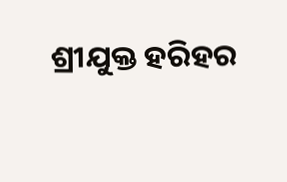ଶ୍ରୀଯୁକ୍ତ ହରିହର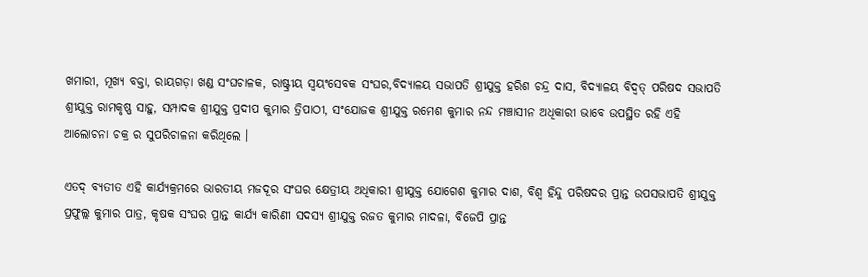ଖମାରୀ, ମୂଖ୍ୟ ବକ୍ତା, ରାୟଗଡ଼ା ଖଣ୍ଡ ସଂଘଚାଳକ, ରାଷ୍ଟ୍ରୀୟ ସ୍ଵୟଂସେବକ ସଂଘର,ବିଦ୍ୟାଳୟ ସଭାପତି ଶ୍ରୀଯୁକ୍ତ ହରିଶ ଚନ୍ଦ୍ର ଦାସ, ବିଦ୍ୟାଳୟ ବିଦ୍ବତ୍ ପରିଷଦ ସଭାପତି ଶ୍ରୀଯୁକ୍ତ ରାମକୃଷ୍ଣ ସାହୁ, ସମ୍ପାଦକ ଶ୍ରୀଯୁକ୍ତ ପ୍ରଦୀପ କୁମାର ତ୍ରିପାଠୀ, ସଂଯୋଜକ ଶ୍ରୀଯୁକ୍ତ ରମେଶ କୁମାର ନନ୍ଦ ମଞ୍ଚାସୀନ ଅଧିକାରୀ ଭାବେ ଉପସ୍ଥିତ ରହି ଏହି ଆଲୋଚନା ଚକ୍ର ର ସୁପରିଚାଳନା କରିଥିଲେ ।

ଏତଦ୍ ବ୍ୟତୀତ ଏହି କାର୍ଯ୍ୟକ୍ରମରେ ଭାରତୀୟ ମଜଦୂର ସଂଘର କ୍ଷେତ୍ରୀୟ ଅଧିକାରୀ ଶ୍ରୀଯୁକ୍ତ ଯୋଗେଶ କୁମାର ଦାଶ, ବିଶ୍ଵ ହିନ୍ଦୁ ପରିଷଦର ପ୍ରାନ୍ତ ଉପସଭାପତି ଶ୍ରୀଯୁକ୍ତ ପ୍ରଫୁଲ୍ଲ କୁମାର ପାତ୍ର, କୃଷକ ସଂଘର ପ୍ରାନ୍ତ କାର୍ଯ୍ୟ କାରିଣୀ ସଦସ୍ୟ ଶ୍ରୀଯୁକ୍ତ ରଜତ କୁମାର ମାଦଳା, ବିଜେପି ପ୍ରାନ୍ତ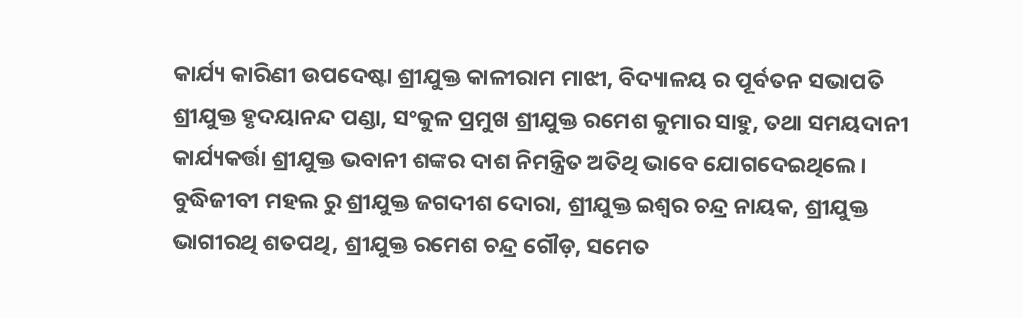କାର୍ଯ୍ୟ କାରିଣୀ ଉପଦେଷ୍ଟା ଶ୍ରୀଯୁକ୍ତ କାଳୀରାମ ମାଝୀ, ବିଦ୍ୟାଳୟ ର ପୂର୍ବତନ ସଭାପତି ଶ୍ରୀଯୁକ୍ତ ହୃଦୟାନନ୍ଦ ପଣ୍ଡା, ସଂକୁଳ ପ୍ରମୁଖ ଶ୍ରୀଯୁକ୍ତ ରମେଶ କୁମାର ସାହୁ, ତଥା ସମୟଦାନୀ କାର୍ଯ୍ୟକର୍ତ୍ତା ଶ୍ରୀଯୁକ୍ତ ଭବାନୀ ଶଙ୍କର ଦାଶ ନିମନ୍ତ୍ରିତ ଅତିଥି ଭାବେ ଯୋଗଦେଇଥିଲେ । ବୁଦ୍ଧିଜୀବୀ ମହଲ ରୁ ଶ୍ରୀଯୁକ୍ତ ଜଗଦୀଶ ଦୋରା, ଶ୍ରୀଯୁକ୍ତ ଇଶ୍ଵର ଚନ୍ଦ୍ର ନାୟକ, ଶ୍ରୀଯୁକ୍ତ ଭାଗୀରଥି ଶତପଥି, ଶ୍ରୀଯୁକ୍ତ ରମେଶ ଚନ୍ଦ୍ର ଗୌଡ଼, ସମେତ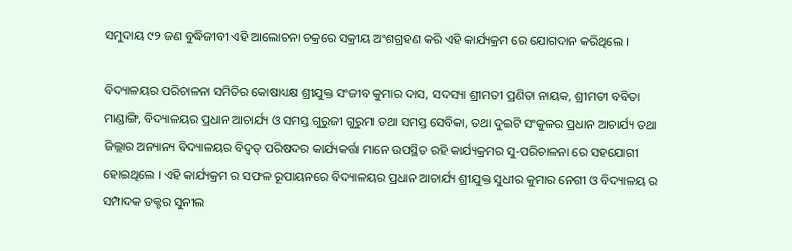ସମୁଦାୟ ୯୨ ଜଣ ବୁଦ୍ଧିଜୀବୀ ଏହି ଆଲୋଚନା ଚକ୍ରରେ ସକ୍ରୀୟ ଅଂଶଗ୍ରହଣ କରି ଏହି କାର୍ଯ୍ୟକ୍ରମ ରେ ଯୋଗଦାନ କରିଥିଲେ ।

ବିଦ୍ୟାଳୟର ପରିଚାଳନା ସମିତିର କୋଷାଧ୍ୟକ୍ଷ ଶ୍ରୀଯୁକ୍ତ ସଂଜୀବ କୁମାର ଦାସ, ସଦସ୍ୟା ଶ୍ରୀମତୀ ପ୍ରଣିତା ନାୟକ, ଶ୍ରୀମତୀ ବବିତା ମାଣ୍ଡାଙ୍ଗି, ବିଦ୍ୟାଳୟର ପ୍ରଧାନ ଆଚାର୍ଯ୍ୟ ଓ ସମସ୍ତ ଗୁରୁଜୀ ଗୁରୁମା ତଥା ସମସ୍ତ ସେବିକା, ତଥା ଦୁଇଟି ସଂକୁଳର ପ୍ରଧାନ ଆଚାର୍ଯ୍ୟ ତଥା ଜିଲ୍ଲାର ଅନ୍ୟାନ୍ୟ ବିଦ୍ୟାଳୟର ବିଦ୍ବତ୍ ପରିଷଦର କାର୍ଯ୍ୟକର୍ତ୍ତା ମାନେ ଉପସ୍ଥିତ ରହି କାର୍ଯ୍ୟକ୍ରମର ସୁ-ପରିଚାଳନା ରେ ସହଯୋଗୀ ହୋଇଥିଲେ । ଏହି କାର୍ଯ୍ୟକ୍ରମ ର ସଫଳ ରୂପାୟନରେ ବିଦ୍ୟାଳୟର ପ୍ରଧାନ ଆଚାର୍ଯ୍ୟ ଶ୍ରୀଯୁକ୍ତ ସୁଧୀର କୁମାର ନେଗୀ ଓ ବିଦ୍ୟାଳୟ ର ସମ୍ପାଦକ ଡକ୍ଟର ସୁନୀଲ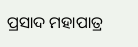ପ୍ରସାଦ ମହାପାତ୍ର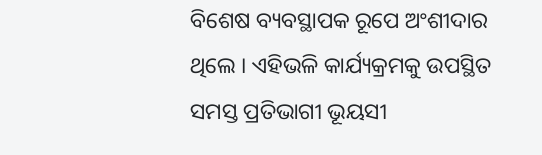ବିଶେଷ ବ୍ୟବସ୍ଥାପକ ରୂପେ ଅଂଶୀଦାର ଥିଲେ । ଏହିଭଳି କାର୍ଯ୍ୟକ୍ରମକୁ ଉପସ୍ଥିତ ସମସ୍ତ ପ୍ରତିଭାଗୀ ଭୂୟସୀ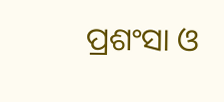ପ୍ରଶଂସା ଓ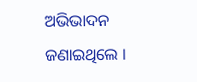ଅଭିଭାଦନ ଜଣାଇଥିଲେ ।